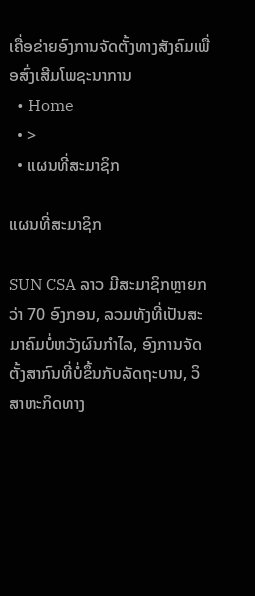ເຄື່ອຂ່າຍອົງການຈັດຕັ້ງທາງສັງຄົມເພື່ອສົ່ງເສີມໂພຊະນາການ
  • Home
  • >
  • ແຜນທີ່ສະມາຊິກ

ແຜນທີ່ສະມາຊິກ

SUN CSA ລາວ ມີສະມາຊິກຫຼາຍກວ່າ 70 ອົງກອນ, ລວມທັງທີ່ເປັນສະມາຄົມບໍ່ຫວັງຜົນກຳໄລ, ອົງການຈັດຕັ້ງສາກົນທີ່ບໍ່ຂຶ້ນກັບລັດຖະບານ, ວິສາຫະກິດທາງ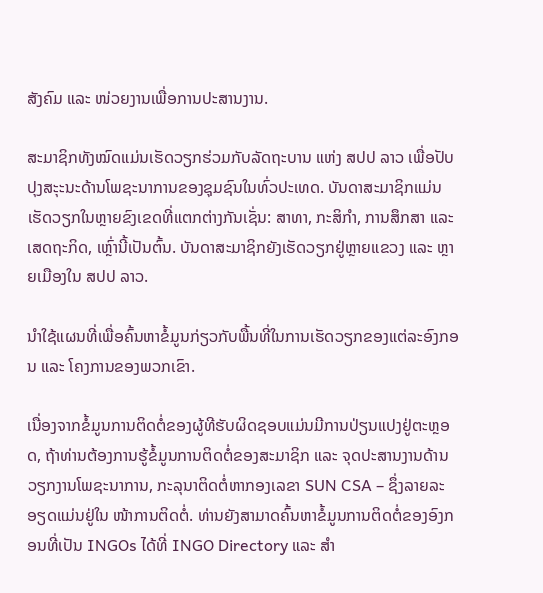ສັງຄົມ ແລະ ໜ່ວຍງານເພື່ອການປະສານງານ.

ສະມາຊິກທັງໝົດແມ່ນເຮັດວຽກຮ່ວມກັບລັດຖະບານ ແຫ່ງ ສປປ ລາວ ເພື່ອປັບປຸງສະຸະນະດ້ານໂພຊະນາການຂອງຊຸມຊົນໃນທົ່ວປະເທດ. ບັນດາສະມາຊິກແມ່ນເຮັດວຽກໃນຫຼາຍຂົງເຂດທີ່ແຕກຕ່າງກັນເຊັ່ນ: ສາທາ, ກະສິກຳ, ການສຶກສາ ແລະ ເສດຖະກິດ, ເຫຼົ່ານີ້ເປັນຕົ້ນ. ບັນດາສະມາຊິກຍັງເຮັດວຽກຢູ່ຫຼາຍແຂວງ ແລະ ຫຼາຍເມືອງໃນ ສປປ ລາວ.

ນຳໃຊ້ແຜນທີ່ເພື່ອຄົ້ນຫາຂໍ້ມູນກ່ຽວກັບພື້ນທີ່ໃນການເຮັດວຽກຂອງແຕ່ລະອົງກອນ ແລະ ໂຄງການຂອງພວກເຂົາ.

ເນື່ອງຈາກຂໍ້ມູນການຕິດຕໍ່ຂອງຜູ້ທີຮັບຜິດຊອບແມ່ນມີການປ່ຽນແປງຢູ່ຕະຫຼອດ, ຖ້າທ່ານຕ້ອງການຮູ້ຂໍ້ມູນການຕິດຕໍ່ຂອງສະມາຊິກ ແລະ ຈຸດປະສານງານດ້ານວຽກງານໂພຊະນາການ, ກະລຸນາຕິດຕໍ່ຫາກອງເລຂາ SUN CSA – ຊຶ່ງລາຍລະອຽດແມ່ນຢູ່ໃນ ໜ້າການຕິດຕໍ່. ທ່ານຍັງສາມາດຄົ້ນຫາຂໍ້ມູນການຕິດຕໍ່ຂອງອົງກອນທີ່ເປັນ INGOs ໄດ້ທີ່ INGO Directory ແລະ ສຳ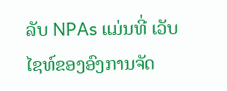ລັບ NPAs ແມ່ນທີ່ ເວັບໄຊທ໌ຂອງອົງການຈັດ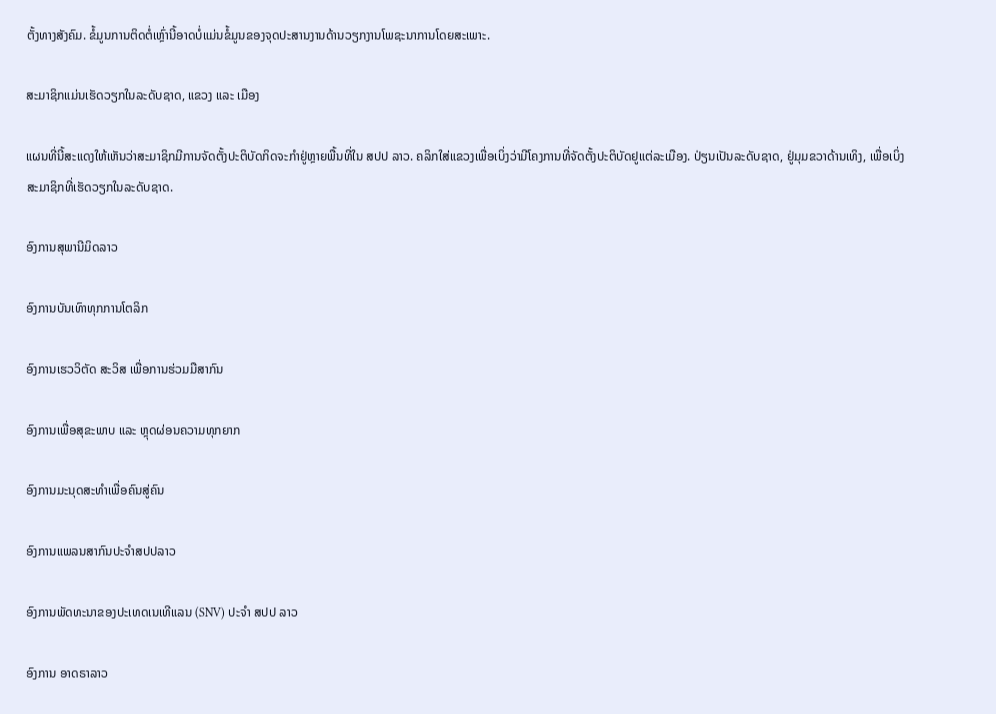ຕັ້ງທາງສັງຄົມ. ຂໍ້ມູນການຕິດຕໍ່ເຫຼົ່ານີ້ອາດບໍ່ແມ່ນຂໍ້ມູນຂອງຈຸດປະສານງານດ້ານວຽກງານໂພຊະນາການໂດຍສະເພາະ.

ສະມາຊິກແມ່ນເຮັດວຽກໃນລະດັບຊາດ, ແຂວງ ແລະ ເມືອງ

ແຜນທີ່ນີ້ສະແດງໃຫ້ເຫັນວ່າສະມາຊິກມີການຈັດຕັ້ງປະຕິບັດກິດຈະກຳຢູ່ຫຼາຍພື້ນທີ່ໃນ ສປປ ລາວ. ຄລິກໃສ່ແຂວງເພື່ອເບິ່ງວ່າມີໂຄງການທີ່ຈັດຕັ້ງປະຕິບັດຢູແຕ່ລະເມືອງ. ປ່ຽນເປັນລະດັບຊາດ, ຢູ່ມຸມຂວາດ້ານເທິງ, ເພື່ອເບິ່ງສະມາຊິກທີ່ເຮັດວຽກໃນລະດັບຊາດ.

ອົງການສຸພານີມິດລາວ

ອົງການບັນເທົາທຸກການໂຕລິກ

ອົງການເຮວວິຕັດ ສະວິສ ເພື່ອການຮ່ວມມືສາກົນ

ອົງການເພື່ອສຸຂະພາບ ແລະ ຫຼຸດຜ່ອນຄວາມທຸກຍາກ

ອົງການມະນຸດສະທຳເພື່ອຄົນສູ່ຄົນ

ອົງການແພລນສາກົນປະຈໍາສປປລາວ

ອົງການພັດທະນາຂອງປະເທດເນເທີແລນ (SNV) ປະຈຳ ສປປ ລາວ

ອົງການ ອາດຣາລາວ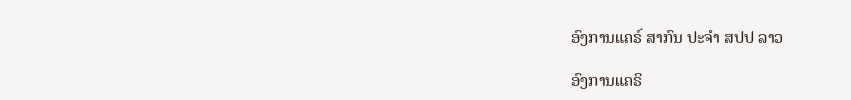ອົງການແຄຣ໌ ສາກົນ ປະຈຳ ສປປ ລາວ

ອົງການແຄຣິ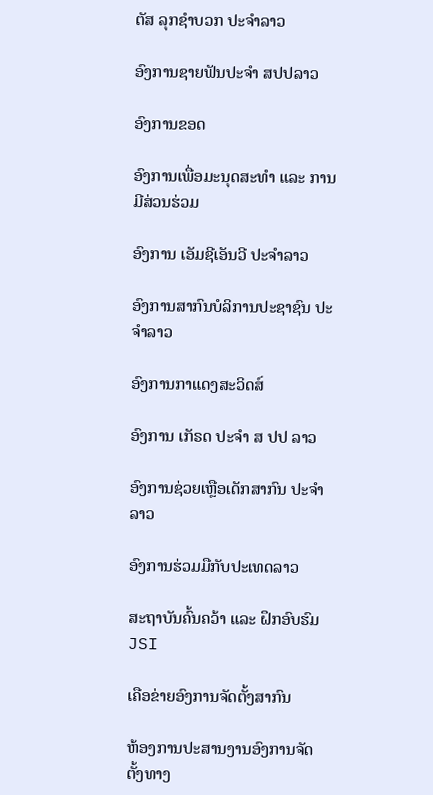ຕັສ ລຸກຊຳບວກ ປະຈຳລາວ

ອົງການຊາຍຟັນປະຈຳ ສປປລາວ

ອົງການຂອດ

ອົງການເພື່ອມະນຸດສະທຳ ແລະ ການມີສ່ວນຮ່ວມ

ອົງການ ເອັມຊີເອັນວີ ປະຈຳລາວ

ອົງການສາກົນບໍລິການປະຊາຊົນ ປະຈຳລາວ

ອົງການກາແດງສະວິດສ໌

ອົງການ ເກັຣດ ປະຈຳ ສ ປປ ລາວ

ອົງການຊ່ວຍເຫຼືອເດັກສາກົນ ປະຈຳລາວ

ອົງການຮ່ວມມືກັບປະເທດລາວ

ສະຖາບັນຄົ້ນຄວ້າ ແລະ ຝຶກອົບຮົມ JSI

ເຄືອຂ່າຍອົງການຈັດຕັ້ງສາກົນ

ຫ້ອງການປະສານງານອົງການຈັດຕັ້ງທາງ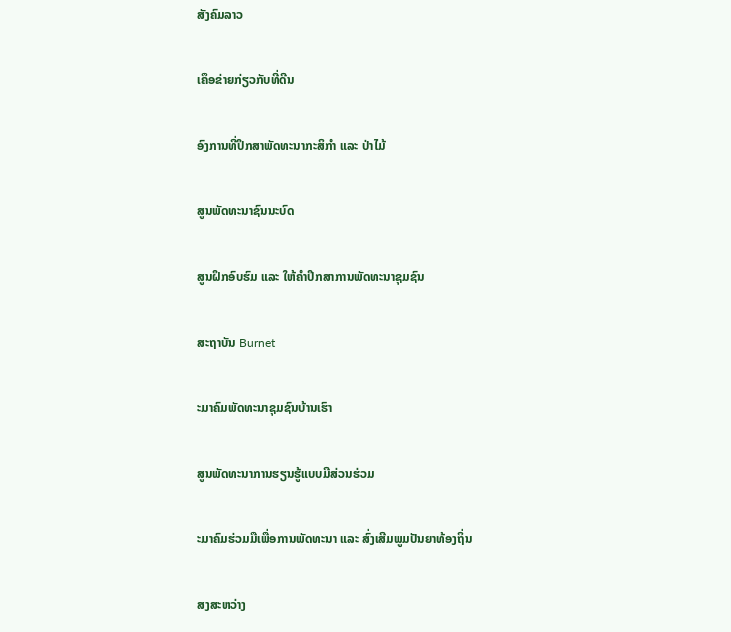ສັງຄົມລາວ

ເຄຶອຂ່າຍກ່ຽວກັບທີ່ດີນ

ອົງການທີ່ປຶກສາພັດທະນາກະສິກຳ ແລະ ປ່າໄມ້

ສູນພັດທະນາຊົນນະບົດ

ສູນຝຶກອົບຮົມ ແລະ ໃຫ້ຄຳປຶກສາການພັດທະນາຊຸມຊົນ

ສະຖາບັນ Burnet

ະມາຄົມພັດທະນາຊຸມຊົນບ້ານເຮົາ

ສູນພັດທະນາການຮຽນຮູ້ແບບມີສ່ວນຮ່ວມ

ະມາຄົມຮ່ວມມືເພື່ອການພັດທະນາ ແລະ ສົ່ງເສີມພູມປັນຍາທ້ອງຖິ່ນ

ສງສະຫວ່າງ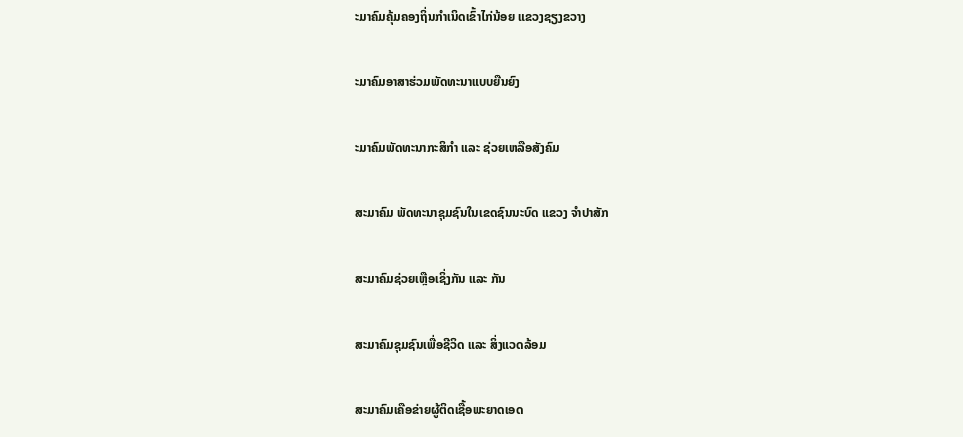ະມາຄົມຄຸ້ມຄອງຖິ່ນກຳເນິດເຂົ້າໄກ່ນ້ອຍ ແຂວງຊຽງຂວາງ

ະມາຄົມອາສາຮ່ວມພັດທະນາແບບຍືນຍົງ

ະມາຄົມພັດທະນາກະສິກຳ ແລະ ຊ່ວຍເຫລືອສັງຄົມ

ສະມາຄົມ ພັດທະນາຊຸມຊົນໃນເຂດຊົນນະບົດ ແຂວງ ຈໍາປາສັກ

ສະມາຄົມຊ່ວຍເຫຼືອເຊິ່ງກັນ ແລະ ກັນ

ສະມາຄົມຊຸມຊົນເພື່ອຊີວິດ ແລະ ສິ່ງແວດລ້ອມ

ສະມາຄົມເຄືອຂ່າຍຜູ້ຕິດເຊື້ອພະຍາດເອດ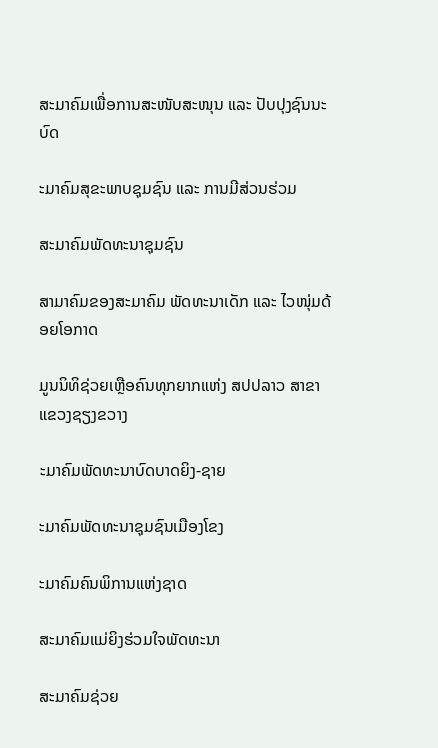ສະມາຄົມເພື່ອການສະໜັບສະໜຸນ ແລະ ປັບປຸງຊົນນະບົດ

ະມາຄົມສຸຂະພາບຊຸມຊົນ ແລະ ການມີສ່ວນຮ່ວມ

ສະມາຄົມພັດທະນາຊຸມຊົນ

ສາມາຄົມຂອງສະມາຄົມ ພັດທະນາເດັກ ແລະ ໄວໜຸ່ມດ້ອຍໂອກາດ

ມູນນິທິຊ່ວຍເຫຼືອຄົນທຸກຍາກແຫ່ງ ສປປລາວ ສາຂາ ແຂວງຊຽງຂວາງ

ະມາຄົມພັດທະນາບົດບາດຍິງ-ຊາຍ

ະມາຄົມພັດທະນາຊຸມຊົນເມືອງໂຂງ

ະມາຄົມຄົນພິການແຫ່ງຊາດ

ສະມາຄົມແມ່ຍິງຮ່ວມໃຈພັດທະນາ

ສະມາຄົມຊ່ວຍ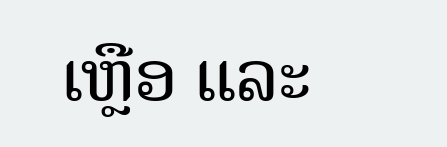ເຫຼືອ ແລະ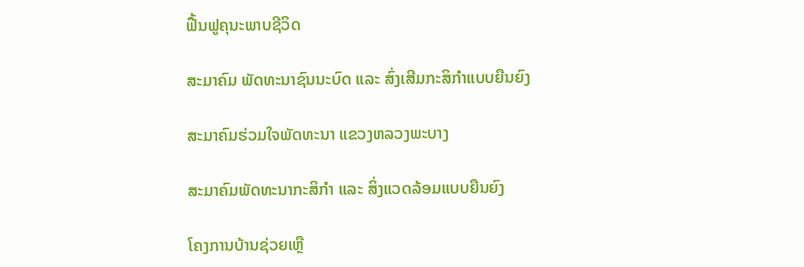ຟື້ນຟູຄຸນະພາບຊີວິດ

ສະມາຄົມ ພັດທະນາຊົນນະບົດ ແລະ ສົ່ງເສີມກະສິກຳແບບຍືນຍົງ

ສະມາຄົມຮ່ວມໃຈພັດທະນາ ແຂວງຫລວງພະບາງ

ສະມາຄົມພັດທະນາກະສິກຳ ແລະ ສິ່ງແວດລ້ອມແບບຍືນຍົງ

ໂຄງການບ້ານຊ່ວຍເຫຼື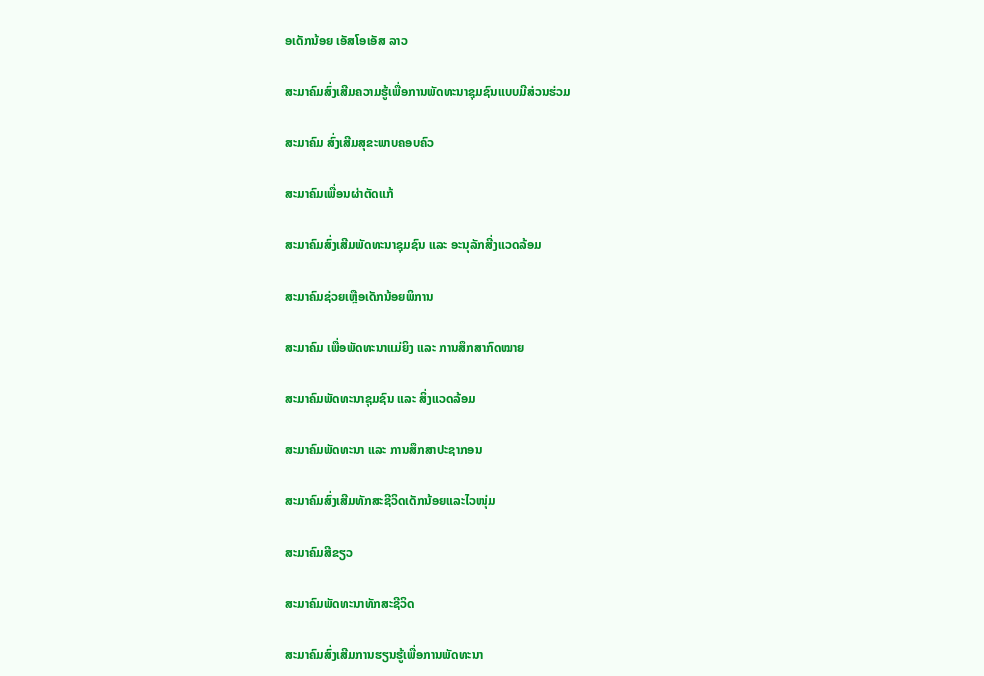ອເດັກນ້ອຍ ເອັສໂອເອັສ ລາວ

ສະມາຄົມສົ່ງເສີມຄວາມຮູ້ເພື່ອການພັດທະນາຊຸມຊົນແບບມີສ່ວນຮ່ວມ

ສະມາຄົມ ສົ່ງເສີມສຸຂະພາບຄອບຄົວ

ສະມາຄົມເພື່ອນຜ່າຕັດແກ້

ສະມາຄົມສົ່ງເສີມພັດທະນາຊຸມຊົນ ແລະ ອະນຸລັກສີ່ງແວດລ້ອມ

ສະມາຄົມຊ່ວຍເຫຼືອເດັກນ້ອຍພິການ

ສະມາຄົມ ເພື່ອພັດທະນາແມ່ຍິງ ແລະ ການສຶກສາກົດໝາຍ

ສະມາຄົມພັດທະນາຊຸມຊົນ ແລະ ສິ່ງແວດລ້ອມ

ສະມາຄົມພັດທະນາ ແລະ ການສຶກສາປະຊາກອນ

ສະມາຄົມສົ່ງເສີມທັກສະຊີວິດເດັກນ້ອຍແລະໄວໜຸ່ມ

ສະມາຄົມສີຂຽວ

ສະມາຄົມພັດທະນາທັກສະຊີວິດ

ສະມາຄົມສົ່ງເສີມການຮຽນຮູ້ເພື່ອການພັດທະນາ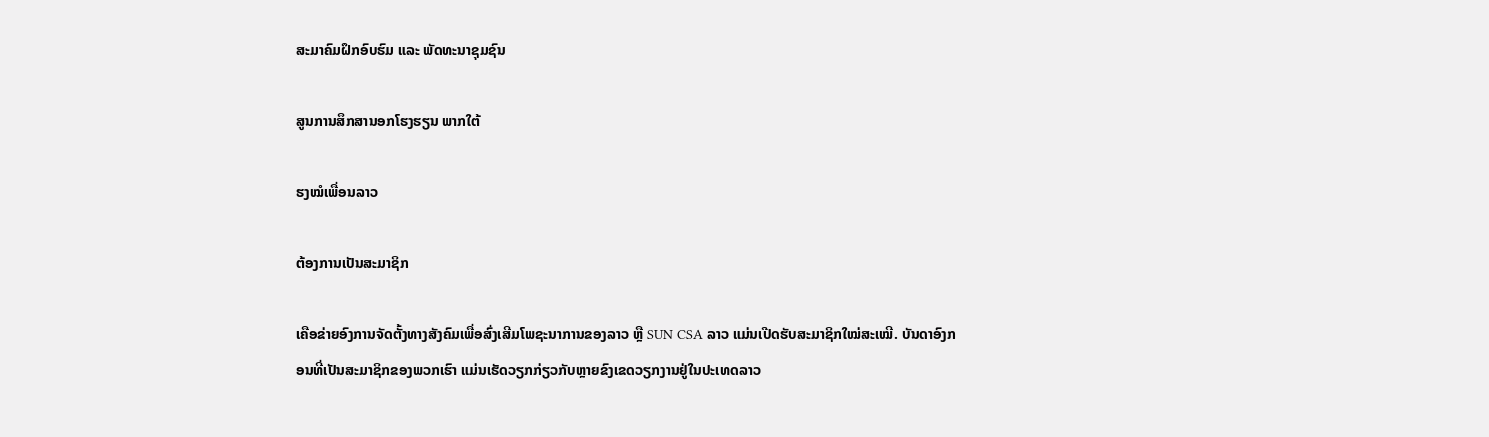ສະມາຄົມຝຶກອົບຮົມ ແລະ ພັດທະນາຊຸມຊົນ

ສູນການສຶກສານອກໂຮງຮຽນ ພາກໃຕ້

ຮງໝໍເພື່ອນລາວ

ຕ້ອງການເປັນສະມາຊິກ

ເຄືອຂ່າຍອົງການຈັດຕັ້ງທາງສັງຄົມເພື່ອສົ່ງເສີມໂພຊະນາການຂອງລາວ ຫຼື SUN CSA ລາວ ແມ່ນເປີດຮັບສະມາຊິກໃໝ່ສະເໝີ. ບັນດາອົງກອນທີ່ເປັນສະມາຊິກຂອງພວກເຮົາ ແມ່ນເຮັດວຽກກ່ຽວກັບຫຼາຍຂົງເຂດວຽກງານຢູ່ໃນປະເທດລາວ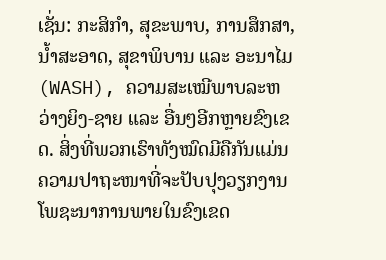ເຊັ່ນ: ກະສິກຳ, ສຸຂະພາບ, ການສຶກສາ, ນ້ຳສະອາດ, ສຸຂາພິບານ ແລະ ອະນາໄມ (WASH), ຄວາມສະເໝີພາບລະຫວ່າງຍິງ-ຊາຍ ແລະ ອື່ນໆອີກຫຼາຍຂົງເຂດ. ສິ່ງທີ່ພວກເຮົາທັງໝົດມີຄືກັນແມ່ນຄວາມປາຖະໜາທີ່ຈະປັບປຸງວຽກງານໂພຊະນາການພາຍໃນຂົງເຂດ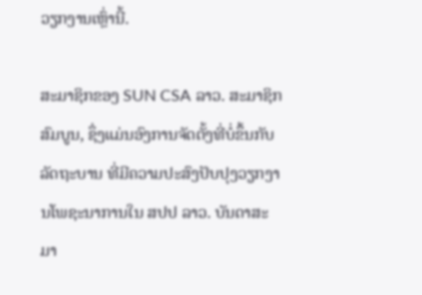ວຽກງານເຫຼົ່ານີ້.

ສະມາຊິກຂອງ SUN CSA ລາວ. ສະມາຊິກສົມບູນ, ຊຶ່ງແມ່ນອົງການຈັດຕັ້ງທີ່ບໍ່ຂຶ້ນກັບລັດຖະບານ ທີ່ມີຄວາມປະສົງປັບປຸງວຽກງານໂພຊະນາການໃນ ສປປ ລາວ. ບັນດາສະມາ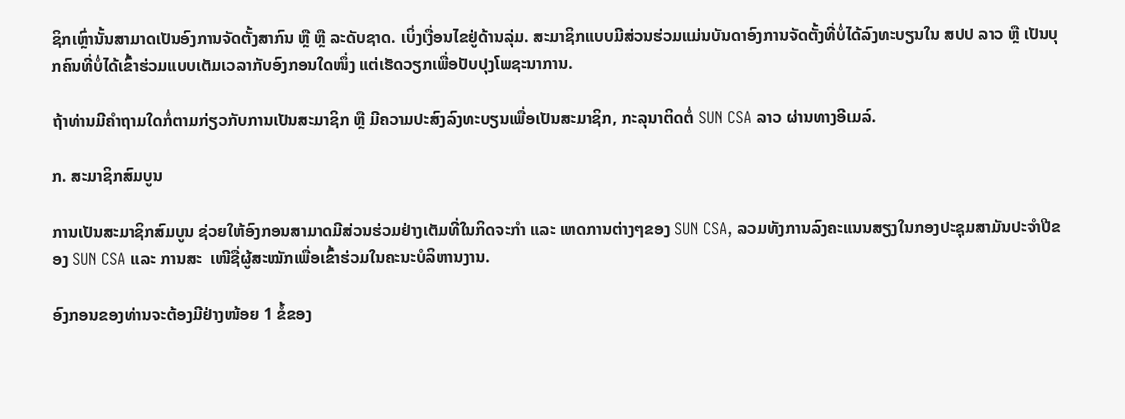ຊິກເຫຼົ່ານັ້ນສາມາດເປັນອົງການຈັດຕັ້ງສາກົນ ຫຼື ຫຼື ລະດັບຊາດ. ເບິ່ງເງື່ອນໄຂຢູ່ດ້ານລຸ່ມ. ສະມາຊິກແບບມີສ່ວນຮ່ວມແມ່ນບັນດາອົງການຈັດຕັ້ງທີ່ບໍ່ໄດ້ລົງທະບຽນໃນ ສປປ ລາວ ຫຼື ເປັນບຸກຄົນທີ່ບໍ່ໄດ້ເຂົ້າຮ່ວມແບບເຕັມເວລາກັບອົງກອນໃດໜຶ່ງ ແຕ່ເຮັດວຽກເພື່ອປັບປຸງໂພຊະນາການ.

ຖ້າທ່ານມີຄຳຖາມໃດກໍ່ຕາມກ່ຽວກັບການເປັນສະມາຊິກ ຫຼື ມີຄວາມປະສົງລົງທະບຽນເພື່ອເປັນສະມາຊິກ, ກະລຸນາຕິດຕໍ່ SUN CSA ລາວ ຜ່ານທາງອີເມລ໌.

ກ. ສະມາຊິກສົມບູນ

ການເປັນສະມາຊິກສົມບູນ ຊ່ວຍໃຫ້ອົງກອນສາມາດມີສ່ວນຮ່ວມຢ່າງເຕັມທີ່ໃນກິດຈະກຳ ແລະ ເຫດການຕ່າງໆຂອງ SUN CSA, ລວມທັງການລົງຄະແນນສຽງໃນກອງປະຊຸມສາມັນປະຈຳປີຂອງ SUN CSA ແລະ ການສະ  ເໜີຊື່ຜູ້ສະໝັກເພື່ອເຂົ້າຮ່ວມໃນຄະນະບໍລິຫານງານ.

ອົງກອນຂອງທ່ານຈະຕ້ອງມີຢ່າງໜ້ອຍ 1 ຂໍ້ຂອງ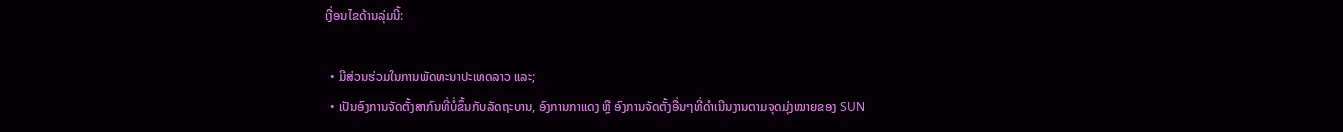ເງື່ອນໄຂດ້ານລຸ່ມນີ້:

  • ມີສ່ວນຮ່ວມໃນການພັດທະນາປະເທດລາວ ແລະ;
  • ເປັນອົງການຈັດຕັ້ງສາກົນທີ່ບໍ່ຂຶ້ນກັບລັດຖະບານ, ອົງການກາແດງ ຫຼື ອົງການຈັດຕັ້ງອື່ນໆທີ່ດຳເນີນງານຕາມຈຸດມຸ່ງໝາຍຂອງ SUN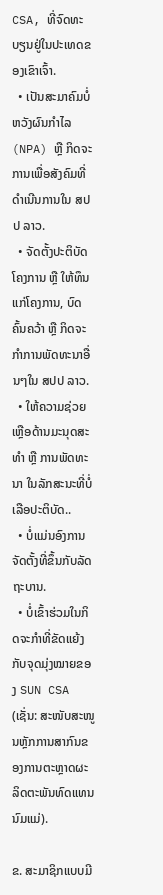CSA, ທີ່ຈົດທະບຽນຢູ່ໃນປະເທດຂອງເຂົາເຈົ້າ.
  • ເປັນສະມາຄົມບໍ່ຫວັງຜົນກຳໄລ (NPA) ຫຼື ກິດຈະການເພື່ອສັງຄົມທີ່ດຳເນີນການໃນ ສປປ ລາວ.
  • ຈັດຕັ້ງປະຕິບັດໂຄງການ ຫຼື ໃຫ້ທຶນແກ່ໂຄງການ, ບົດຄົ້ນຄວ້າ ຫຼື ກິດຈະກຳການພັດທະນາອື່ນໆໃນ ສປປ ລາວ.
  • ໃຫ້ຄວາມຊ່ວຍເຫຼືອດ້ານມະນຸດສະທຳ ຫຼື ການພັດທະນາ ໃນລັກສະນະທີ່ບໍ່ເລືອປະຕິບັດ..
  • ບໍ່ແມ່ນອົງການຈັດຕັ້ງທີ່ຂຶ້ນກັບລັດຖະບານ.
  • ບໍ່ເຂົ້າຮ່ວມໃນກິດຈະກຳທີ່ຂັດແຍ້ງກັບຈຸດມຸ່ງໝາຍຂອງ SUN CSA (ເຊັ່ນ: ສະໜັບສະໜູນຫຼັກການສາກົນຂອງການຕະຫຼາດຜະລິດຕະພັນທົດແທນນົມແມ່).

ຂ. ສະມາຊິກແບບມີ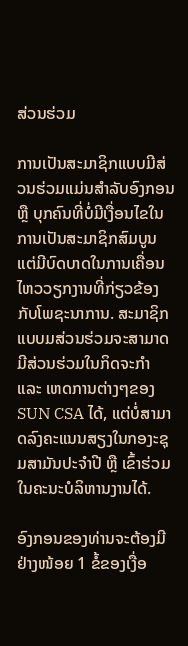ສ່ວນຮ່ວມ

ການເປັນສະມາຊິກແບບມີສ່ວນຮ່ວມແມ່ນສຳລັບອົງກອນ ຫຼື ບຸກຄົນທີ່ບໍ່ມີເງື່ອນໄຂໃນການເປັນສະມາຊິກສົມບູນ ແຕ່ມີບົດບາດໃນການເຄື່ອນໄຫວວຽກງານທີ່ກ່ຽວຂ້ອງກັບໂພຊະນາການ. ສະມາຊິກແບບມສ່ວນຮ່ວມຈະສາມາດມີສ່ວນຮ່ວມໃນກິດຈະກຳ ແລະ ເຫດການຕ່າງໆຂອງ SUN CSA ໄດ້, ແຕ່ບໍ່ສາມາດລົງຄະແນນສຽງໃນກອງະຊຸມສາມັນປະຈຳປີ ຫຼື ເຂົ້າຮ່ວມໃນຄະນະບໍລິຫານງານໄດ້.

ອົງກອນຂອງທ່ານຈະຕ້ອງມີຢ່າງໜ້ອຍ 1 ຂໍ້ຂອງເງື່ອ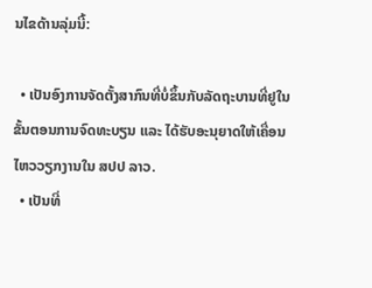ນໄຂດ້ານລຸ່ມນີ້:

  • ເປັນອົງການຈັດຕັ້ງສາກົນທີ່ບໍ່ຂຶ້ນກັບລັດຖະບານທີ່ຢູໃນຂັ້ນຕອນການຈົດທະບຽນ ແລະ ໄດ້ຮັບອະນຸຍາດໃຫ້ເຄື່ອນໄຫວວຽກງານໃນ ສປປ ລາວ.
  • ເປັນທີ່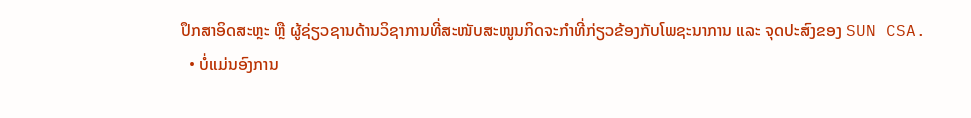ປຶກສາອິດສະຫຼະ ຫຼື ຜູ້ຊ່ຽວຊານດ້ານວິຊາການທີ່ສະໜັບສະໜູນກິດຈະກຳທີ່ກ່ຽວຂ້ອງກັບໂພຊະນາການ ແລະ ຈຸດປະສົງຂອງ SUN CSA.
  • ບໍ່ແມ່ນອົງການ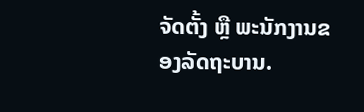ຈັດຕັ້ງ ຫຼື ພະນັກງານຂອງລັດຖະບານ.